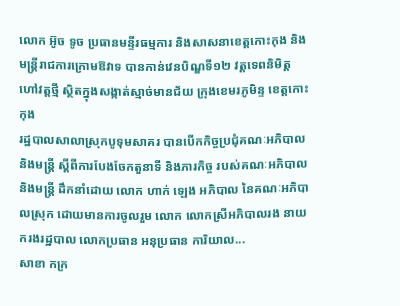លោក អ៊ូច ទូច ប្រធានមន្ទីរធម្មការ និងសាសនាខេត្តកោះកុង និងមន្ត្រីរាជការក្រោមឱវាទ បានកាន់វេនបិណ្ឌទី១២ វត្តទេពនិមិត្ត ហៅវត្តថ្មី ស្ថិតក្នុងសង្កាត់ស្មាច់មានជ័យ ក្រុងខេមរភូមិន្ទ ខេត្តកោះកុង
រដ្ឋបាលសាលាស្រុកបូទុមសាគរ បានបើកកិច្ចប្រជុំគណៈអភិបាល និងមន្ត្រី ស្តីពីការបែងចែកតួនាទី និងភារកិច្ច របស់គណៈអភិបាល និងមន្ត្រី ដឹកនាំដោយ លោក ហាក់ ឡេង អភិបាល នៃគណៈអភិបាលស្រុក ដោយមានការចូលរួម លោក លោកស្រីអភិបាលរង នាយករងរដ្ឋបាល លោកប្រធាន អនុប្រធាន ការិយាល...
សាខា កក្រ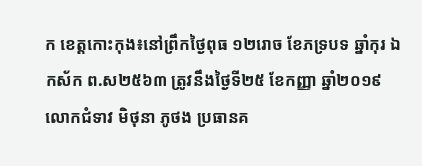ក ខេត្តកោះកុង៖នៅព្រឹកថ្ងៃពុធ ១២រោច ខែភទ្របទ ឆ្នាំកុរ ឯកស័ក ព.ស២៥៦៣ ត្រូវនឹងថ្ងៃទី២៥ ខែកញ្ញា ឆ្នាំ២០១៩ លោកជំទាវ មិថុនា ភូថង ប្រធានគ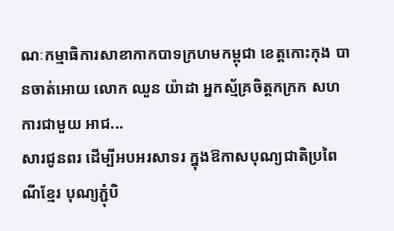ណៈកម្មាធិការសាខាកាកបាទក្រហមកម្ពុជា ខេត្តកោះកុង បានចាត់អោយ លោក ឈួន យ៉ាដា អ្នកស្ម័គ្រចិត្តកក្រក សហការជាមួយ អាជ...
សារជូនពរ ដើម្បីអបអរសាទរ ក្នុងឱកាសបុណ្យជាតិប្រពៃណីខ្មែរ បុណ្យភ្ជុំបិ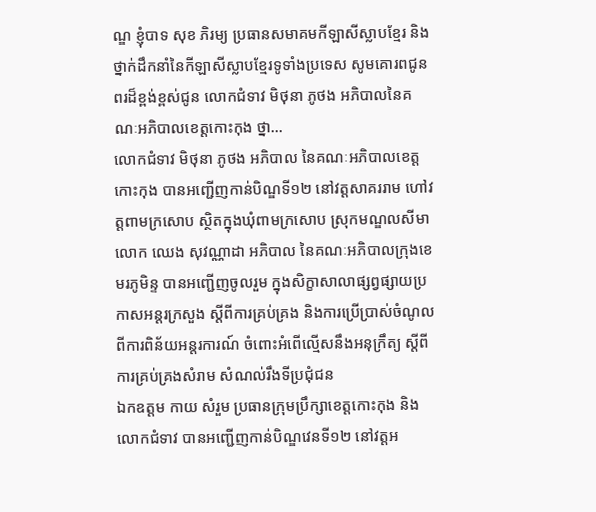ណ្ឌ ខ្ញុំបាទ សុខ ភិរម្យ ប្រធានសមាគមកីឡាសីស្លាបខ្មែរ និងថ្នាក់ដឹកនាំនៃកីឡាសីស្លាបខ្មែរទូទាំងប្រទេស សូមគោរពជូនពរដ៏ខ្ពង់ខ្ពស់ជូន លោកជំទាវ មិថុនា ភូថង អភិបាលនៃគណៈអភិបាលខេត្តកោះកុង ថ្នា...
លោកជំទាវ មិថុនា ភូថង អភិបាល នៃគណៈអភិបាលខេត្តកោះកុង បានអញ្ជើញកាន់បិណ្ឌទី១២ នៅវត្តសាគររាម ហៅវត្តពាមក្រសោប ស្ថិតក្នុងឃុំពាមក្រសោប ស្រុកមណ្ឌលសីមា
លោក ឈេង សុវណ្ណាដា អភិបាល នៃគណៈអភិបាលក្រុងខេមរភូមិន្ទ បានអញ្ជើញចូលរួម ក្នុងសិក្ខាសាលាផ្សព្វផ្សាយប្រកាសអន្តរក្រសួង ស្តីពីការគ្រប់គ្រង និងការប្រើប្រាស់ចំណូលពីការពិន័យអន្តរការណ៍ ចំពោះអំពើល្មើសនឹងអនុក្រឹត្យ ស្តីពីការគ្រប់គ្រងសំរាម សំណល់រឹងទីប្រជុំជន
ឯកឧត្តម កាយ សំរួម ប្រធានក្រុមប្រឹក្សាខេត្តកោះកុង និងលោកជំទាវ បានអញ្ជើញកាន់បិណ្ឌវេនទី១២ នៅវត្តអ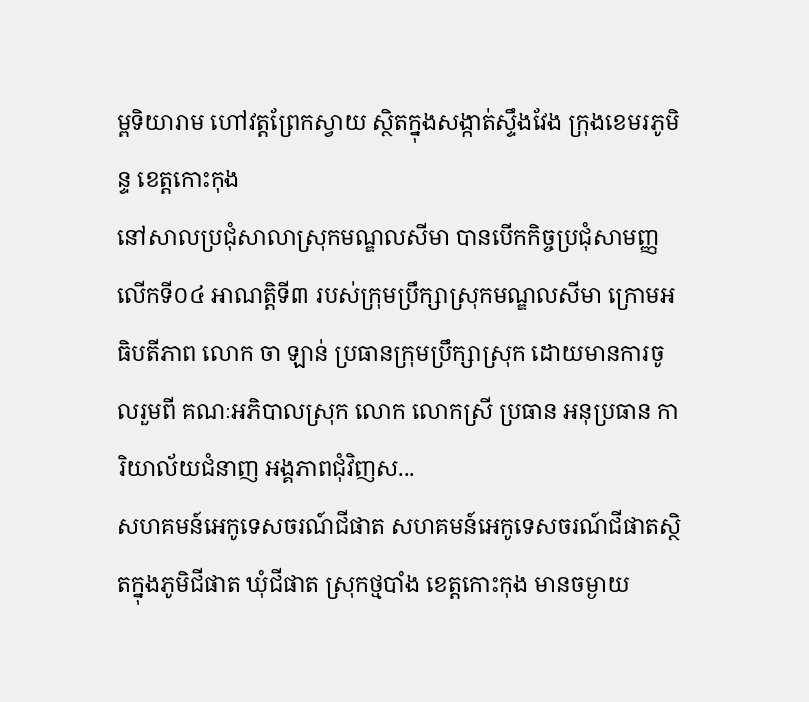ម្ពទិយារាម ហៅវត្តព្រែកស្វាយ ស្ថិតក្នុងសង្កាត់ស្ទឹងវែង ក្រុងខេមរភូមិន្ទ ខេត្តកោះកុង
នៅសាលប្រជុំសាលាស្រុកមណ្ឌលសីមា បានបើកកិច្ចប្រជុំសាមញ្ញលើកទី០៤ អាណត្តិទី៣ របស់ក្រុមប្រឹក្សាស្រុកមណ្ឌលសីមា ក្រោមអធិបតីភាព លោក ចា ឡាន់ ប្រធានក្រុមប្រឹក្សាស្រុក ដោយមានការចូលរួមពី គណៈអភិបាលស្រុក លោក លោកស្រី ប្រធាន អនុប្រធាន ការិយាល័យជំនាញ អង្គភាពជុំវិញស...
សហគមន៍អេកូទេសចរណ៍ជីផាត សហគមន៍អេកូទេសចរណ៍ជីផាតស្ថិតក្នុងភូមិជីផាត ឃុំជីផាត ស្រុកថ្មបាំង ខេត្តកោះកុង មានចម្ងាយ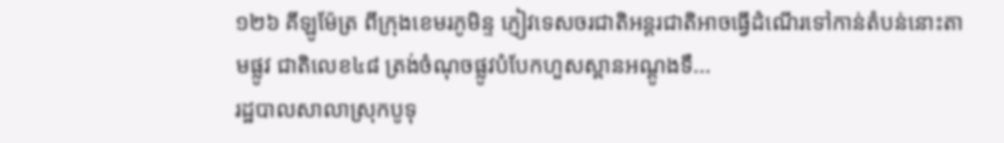១២៦ គីឡូម៉ែត្រ ពីក្រុងខេមរភូមិន្ទ ភ្ញៀវទេសចរជាតិអន្តរជាតិអាចធ្វើដំណើរទៅកាន់តំបន់នោះតាមផ្លូវ ជាតិលេខ៤៨ ត្រង់ចំណុចផ្លូវបំបែកហួសស្ពានអណ្តូងទឹ...
រដ្ឋបាលសាលាស្រុកបូទុ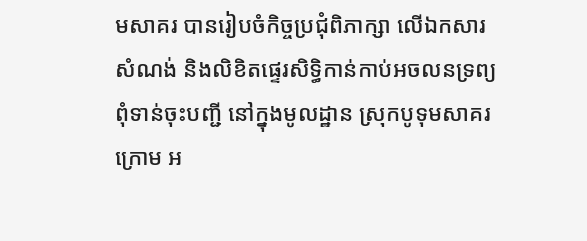មសាគរ បានរៀបចំកិច្ចប្រជុំពិភាក្សា លើឯកសារសំណង់ និងលិខិតផ្ទេរសិទ្ធិកាន់កាប់អចលនទ្រព្យពុំទាន់ចុះបញ្ជី នៅក្នុងមូលដ្ឋាន ស្រុកបូទុមសាគរ ក្រោម អ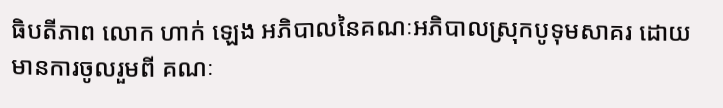ធិបតីភាព លោក ហាក់ ឡេង អភិបាលនៃគណៈអភិបាលស្រុកបូទុមសាគរ ដោយមានការចូលរួមពី គណៈ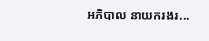អភិបាល នាយករងរ...